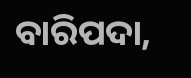ବାରିପଦା,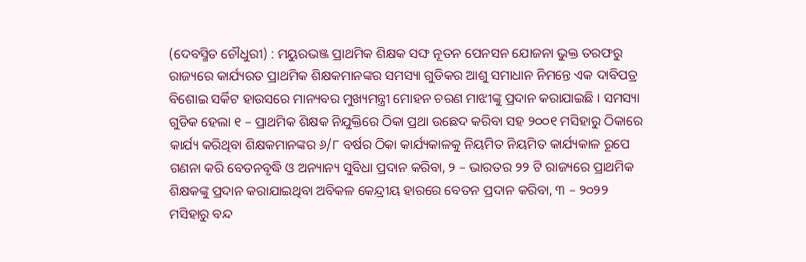(ଦେବସ୍ମିତ ଚୌଧୁରୀ) : ମୟୁରଭଞ୍ଜ ପ୍ରାଥମିକ ଶିକ୍ଷକ ସଙ୍ଘ ନୂତନ ପେନସନ ଯୋଜନା ଭୁକ୍ତ ତରଫରୁ ରାଜ୍ୟରେ କାର୍ଯ୍ୟରତ ପ୍ରାଥମିକ ଶିକ୍ଷକମାନଙ୍କର ସମସ୍ୟା ଗୁଡିକର ଆଶୁ ସମାଧାନ ନିମନ୍ତେ ଏକ ଦାବିପତ୍ର ବିଶୋଇ ସର୍କିଟ ହାଉସରେ ମାନ୍ୟବର ମୁଖ୍ୟମନ୍ତ୍ରୀ ମୋହନ ଚରଣ ମାଝୀଙ୍କୁ ପ୍ରଦାନ କରାଯାଇଛି । ସମସ୍ୟା ଗୁଡିକ ହେଲା ୧ – ପ୍ରାଥମିକ ଶିକ୍ଷକ ନିଯୁକ୍ତିରେ ଠିକା ପ୍ରଥା ଉଛେଦ କରିବା ସହ ୨୦୦୧ ମସିହାରୁ ଠିକାରେ କାର୍ଯ୍ୟ କରିଥିବା ଶିକ୍ଷକମାନଙ୍କର ୬/୮ ବର୍ଷର ଠିକା କାର୍ଯ୍ୟକାଳକୁ ନିୟମିତ ନିୟମିତ କାର୍ଯ୍ୟକାଳ ରୂପେ ଗଣନା କରି ବେତନବୃଦ୍ଧି ଓ ଅନ୍ୟାନ୍ୟ ସୁବିଧା ପ୍ରଦାନ କରିବା, ୨ – ଭାରତର ୨୨ ଟି ରାଜ୍ୟରେ ପ୍ରାଥମିକ ଶିକ୍ଷକଙ୍କୁ ପ୍ରଦାନ କରାଯାଇଥିବା ଅବିକଳ କେନ୍ଦ୍ରୀୟ ହାରରେ ବେତନ ପ୍ରଦାନ କରିବା, ୩ – ୨୦୨୨ ମସିହାରୁ ବନ୍ଦ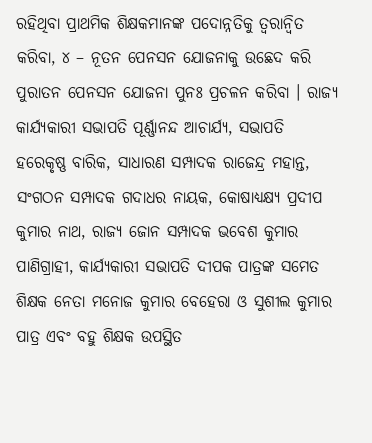ରହିଥିବା ପ୍ରାଥମିକ ଶିକ୍ଷକମାନଙ୍କ ପଦୋନ୍ନତିକୁ ତ୍ୱରାନ୍ୱିତ କରିବା, ୪ – ନୂତନ ପେନସନ ଯୋଜନାକୁ ଉଛେଦ କରି ପୁରାତନ ପେନସନ ଯୋଜନା ପୁନଃ ପ୍ରଚଳନ କରିବା । ରାଜ୍ୟ କାର୍ଯ୍ୟକାରୀ ସଭାପତି ପୂର୍ଣ୍ଣାନନ୍ଦ ଆଚାର୍ଯ୍ୟ, ସଭାପତି ହରେକୃଷ୍ଣ ବାରିକ, ସାଧାରଣ ସମ୍ପାଦକ ରାଜେନ୍ଦ୍ର ମହାନ୍ତ, ସଂଗଠନ ସମ୍ପାଦକ ଗଦାଧର ନାୟକ, କୋଷାଧ୍ୟକ୍ଷ୍ୟ ପ୍ରଦୀପ କୁମାର ନାଥ, ରାଜ୍ୟ ଜୋନ ସମ୍ପାଦକ ଭବେଶ କୁମାର ପାଣିଗ୍ରାହୀ, କାର୍ଯ୍ୟକାରୀ ସଭାପତି ଦୀପକ ପାତ୍ରଙ୍କ ସମେତ ଶିକ୍ଷକ ନେତା ମନୋଜ କୁମାର ବେହେରା ଓ ସୁଶୀଲ କୁମାର ପାତ୍ର ଏବଂ ବହୁ ଶିକ୍ଷକ ଉପସ୍ଥିତ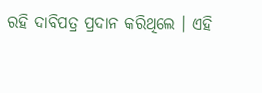ରହି ଦାବିପତ୍ର ପ୍ରଦାନ କରିଥିଲେ । ଏହି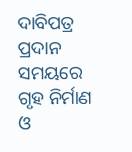ଦାବିପତ୍ର ପ୍ରଦାନ ସମୟରେ ଗୃହ ନିର୍ମାଣ ଓ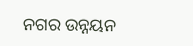ନଗର ଉନ୍ନୟନ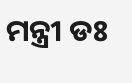ମନ୍ତ୍ରୀ ଡଃ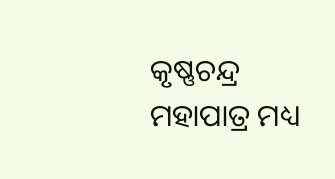କୃଷ୍ଣଚନ୍ଦ୍ର ମହାପାତ୍ର ମଧ୍ୟ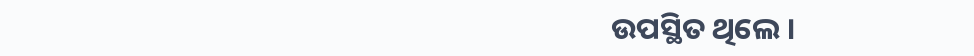ଉପସ୍ଥିତ ଥିଲେ ।